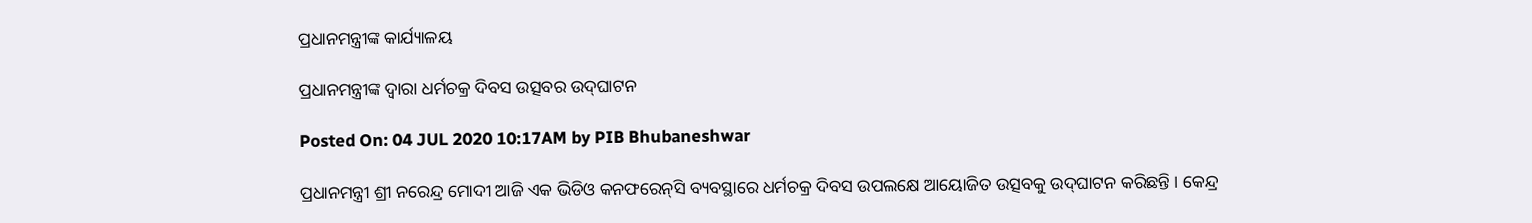ପ୍ରଧାନମନ୍ତ୍ରୀଙ୍କ କାର୍ଯ୍ୟାଳୟ

ପ୍ରଧାନମନ୍ତ୍ରୀଙ୍କ ଦ୍ୱାରା ଧର୍ମଚକ୍ର ଦିବସ ଉତ୍ସବର ଉଦ୍‌ଘାଟନ

Posted On: 04 JUL 2020 10:17AM by PIB Bhubaneshwar

ପ୍ରଧାନମନ୍ତ୍ରୀ ଶ୍ରୀ ନରେନ୍ଦ୍ର ମୋଦୀ ଆଜି ଏକ ଭିଡିଓ କନଫରେନ୍‌ସି ବ୍ୟବସ୍ଥାରେ ଧର୍ମଚକ୍ର ଦିବସ ଉପଲକ୍ଷେ ଆୟୋଜିତ ଉତ୍ସବକୁ ଉଦ୍‌ଘାଟନ କରିଛନ୍ତି । କେନ୍ଦ୍ର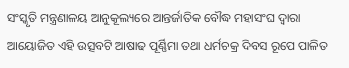ସଂସ୍କୃତି ମନ୍ତ୍ରଣାଳୟ ଆନୁକୂଲ୍ୟରେ ଆନ୍ତର୍ଜାତିକ ବୌଦ୍ଧ ମହାସଂଘ ଦ୍ୱାରା ଆୟୋଜିତ ଏହି ଉତ୍ସବଟି ଆଷାଢ ପୂର୍ଣ୍ଣିମା ତଥା ଧର୍ମଚକ୍ର ଦିବସ ରୂପେ ପାଳିତ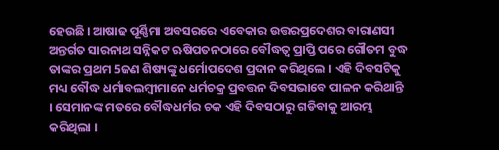ହେଉଛି । ଆଷାଢ ପୂର୍ଣ୍ଣିମା ଅବସରରେ ଏବେକାର ଉତ୍ତରପ୍ରଦେଶର ବାରାଣସୀ ଅନ୍ତର୍ଗତ ସାରନାଥ ସନ୍ନିକଟ ଋଷିପତନଠାରେ ବୌଦ୍ଧତ୍ୱ ପ୍ରାପ୍ତି ପରେ ଗୌତମ ବୁଦ୍ଧ ତାଙ୍କର ପ୍ରଥମ 5ଜଣ ଶିଷ୍ୟଙ୍କୁ ଧର୍ମୋପଦେଶ ପ୍ରଦାନ କରିଥିଲେ । ଏହି ଦିବସଟିକୁ ମଧ୍ୟ ବୌଦ୍ଧ ଧର୍ମାବଲମ୍ବୀମାନେ ଧର୍ମଚକ୍ର ପ୍ରବତ୍ତନ ଦିବସଭାବେ ପାଳନ କରିଥାନ୍ତି । ସେମାନଙ୍କ ମତରେ ବୌଦ୍ଧଧର୍ମର ଚକ ଏହି ଦିବସଠାରୁ ଗଡିବାକୁ ଆରମ୍ଭ କରିଥିଲା ।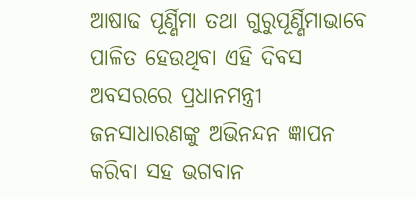ଆଷାଢ ପୂର୍ଣ୍ଣିମା ତଥା ଗୁରୁପୂର୍ଣ୍ଣିମାଭାବେ ପାଳିତ ହେଉଥିବା ଏହି ଦିବସ ଅବସରରେ ପ୍ରଧାନମନ୍ତ୍ରୀ  ଜନସାଧାରଣଙ୍କୁ ଅଭିନନ୍ଦନ ଜ୍ଞାପନ କରିବା ସହ ଭଗବାନ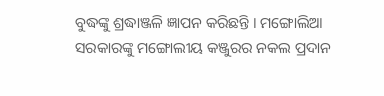ବୁଦ୍ଧଙ୍କୁ ଶ୍ରଦ୍ଧାଞ୍ଜଳି ଜ୍ଞାପନ କରିଛନ୍ତି । ମଙ୍ଗୋଲିଆ ସରକାରଙ୍କୁ ମଙ୍ଗୋଲୀୟ କଞ୍ଜୁରର ନକଲ ପ୍ରଦାନ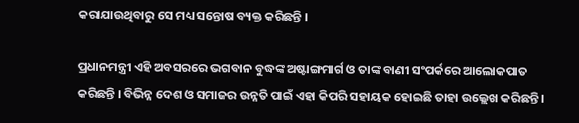କରାଯାଉଥିବାରୁ ସେ ମଧ୍ୟ ସନ୍ତୋଷ ବ୍ୟକ୍ତ କରିଛନ୍ତି ।

ପ୍ରଧାନମନ୍ତ୍ରୀ ଏହି ଅବସରରେ ଭଗବାନ ବୁଦ୍ଧଙ୍କ ଅଷ୍ଟାଙ୍ଗମାର୍ଗ ଓ ତାଙ୍କ ବାଣୀ ସଂପର୍କରେ ଆଲୋକପାତ କରିଛନ୍ତି । ବିଭିନ୍ନ ଦେଶ ଓ ସମାଜର ଉନ୍ନତି ପାଇଁ ଏହା କିପରି ସହାୟକ ହୋଇଛି ତାହା ଉଲ୍ଲେଖ କରିଛନ୍ତି ।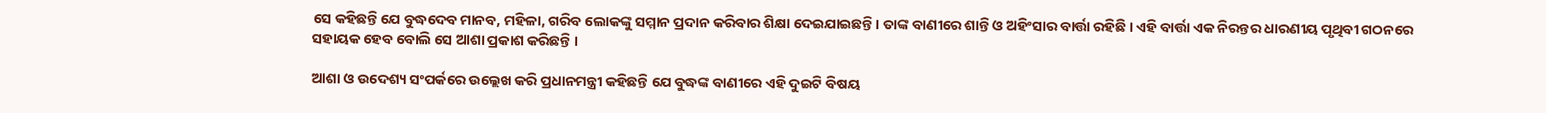ସେ କହିଛନ୍ତି ଯେ ବୁଦ୍ଧଦେବ ମାନବ, ମହିଳା, ଗରିବ ଲୋକଙ୍କୁ ସମ୍ମାନ ପ୍ରଦାନ କରିବାର ଶିକ୍ଷା ଦେଇଯାଇଛନ୍ତି । ତାଙ୍କ ବାଣୀରେ ଶାନ୍ତି ଓ ଅହିଂସାର ବାର୍ତ୍ତା ରହିଛି । ଏହି ବାର୍ତ୍ତା ଏକ ନିରନ୍ତର ଧାରଣୀୟ ପୃଥିବୀ ଗଠନରେ ସହାୟକ ହେବ ବୋଲି ସେ ଆଶା ପ୍ରକାଶ କରିଛନ୍ତି ।

ଆଶା ଓ ଉଦେଶ୍ୟ ସଂପର୍କରେ ଉଲ୍ଲେଖ କରି ପ୍ରଧାନମନ୍ତ୍ରୀ କହିଛନ୍ତି ଯେ ବୁଦ୍ଧଙ୍କ ବାଣୀରେ ଏହି ଦୁଇଟି ବିଷୟ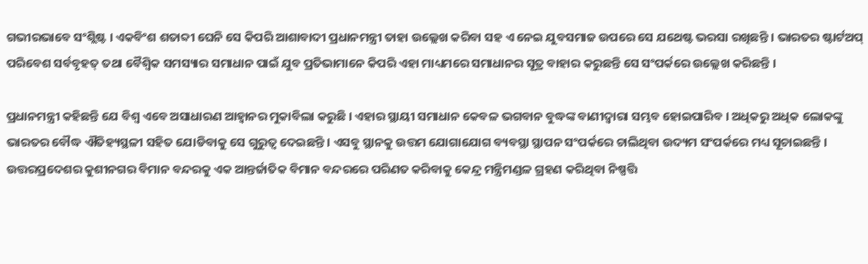ଗଭୀରଭାବେ ସଂଶ୍ଲିଷ୍ଟ । ଏକବିଂଶ ଶତାବ୍ଦୀ ଘେନି ସେ କିପରି ଆଶାବାଦୀ ପ୍ରଧାନମନ୍ତ୍ରୀ ତାହା ଉଲ୍ଲେଖ କରିବା ସହ ଏ ନେଇ ଯୁବସମାଜ ଉପରେ ସେ ଯଥେଷ୍ଟ ଭରସା ରଖିଛନ୍ତି । ଭାରତର ଷ୍ଟାର୍ଟଅପ୍‌ ପରିବେଶ ସର୍ବବୃହତ୍‌ ତଥା ବୈଶ୍ୱିକ ସମସ୍ୟାର ସମାଧାନ ପାଇଁ ଯୁବ ପ୍ରତିଭାମାନେ କିପରି ଏହା ମାଧ୍ୟମରେ ସମାଧାନର ସୂତ୍ର ବାହାର କରୁଛନ୍ତି ସେ ସଂପର୍କରେ ଉଲ୍ଲେଖ କରିଛନ୍ତି ।

ପ୍ରଧାନମନ୍ତ୍ରୀ କହିଛନ୍ତି ଯେ ବିଶ୍ୱ ଏବେ ଅସାଧାରଣ ଆହ୍ୱାନର ମୁକାବିଲା କରୁଛି । ଏହାର ସ୍ଥାୟୀ ସମାଧାନ କେବଳ ଭଗବାନ ବୁଦ୍ଧଙ୍କ ବାଣୀଦ୍ୱାରା ସମ୍ଭବ ହୋଇପାରିବ । ଅଧିକରୁ ଅଧିକ ଲୋକଙ୍କୁ ଭାରତର ବୌଦ୍ଧ ଐତିହ୍ୟସ୍ଥଳୀ ସହିତ ଯୋଡିବାକୁ ସେ ଗୁରୁତ୍ୱ ଦେଇଛନ୍ତି । ଏସବୁ ସ୍ଥାନକୁ ଉତ୍ତମ ଯୋଗାଯୋଗ ବ୍ୟବସ୍ଥା ସ୍ଥାପନ ସଂପର୍କରେ ଚାଲିଥିବା ଉଦ୍ୟମ ସଂପର୍କରେ ମଧ୍ୟ ସୂଚାଇଛନ୍ତି । ଉତ୍ତରପ୍ରଦେଶର କୁଶୀନଗର ବିମାନ ବନ୍ଦରକୁ ଏକ ଆନ୍ତର୍ଜାତିକ ବିମାନ ବନ୍ଦରରେ ପରିଣତ କରିବାକୁ କେନ୍ଦ୍ର ମନ୍ତ୍ରିମଣ୍ଡଳ ଗ୍ରହଣ କରିଥିବା ନିଷ୍ପତ୍ତି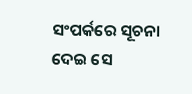ସଂପର୍କରେ ସୂଚନା ଦେଇ ସେ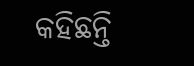କହିଛନ୍ତି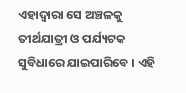ଏହାଦ୍ୱାରା ସେ ଅଞ୍ଚଳକୁ ତୀର୍ଥଯାତ୍ରୀ ଓ ପର୍ଯ୍ୟଟକ ସୁବିଧାରେ ଯାଇପାରିବେ । ଏହି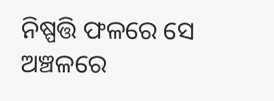ନିଷ୍ପତ୍ତି ଫଳରେ ସେ ଅଞ୍ଚଳରେ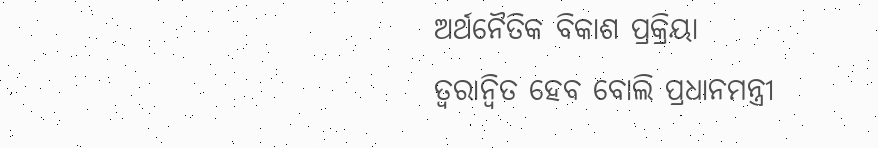ଅର୍ଥନୈତିକ ବିକାଶ ପ୍ରକ୍ରିୟା ତ୍ୱରାନ୍ୱିତ ହେବ ବୋଲି ପ୍ରଧାନମନ୍ତ୍ରୀ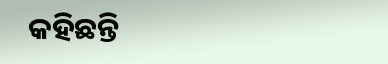କହିଛନ୍ତି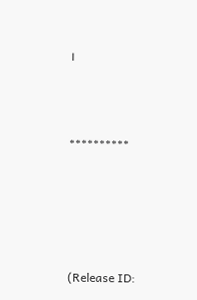।



**********





(Release ID: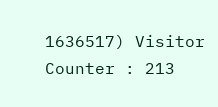1636517) Visitor Counter : 213